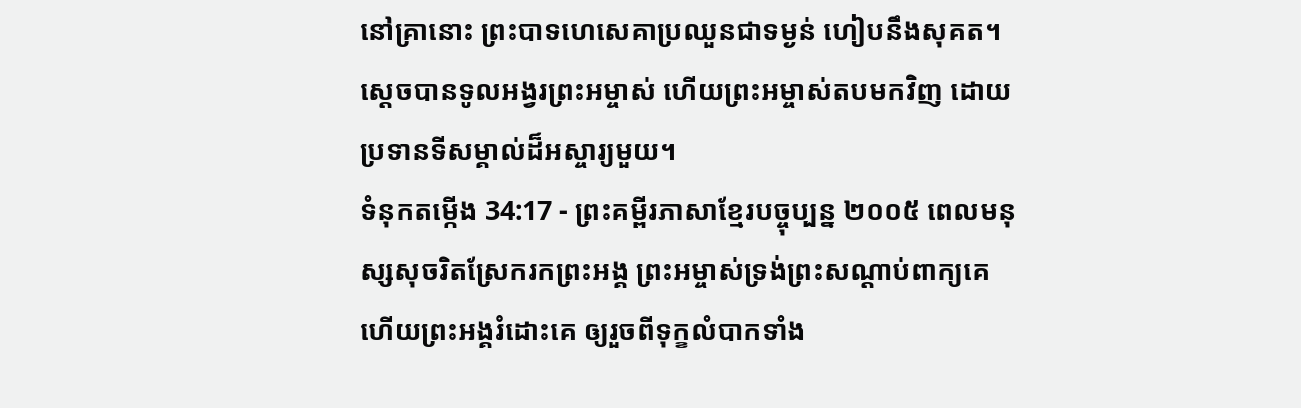នៅគ្រានោះ ព្រះបាទហេសេគាប្រឈួនជាទម្ងន់ ហៀបនឹងសុគត។ ស្ដេចបានទូលអង្វរព្រះអម្ចាស់ ហើយព្រះអម្ចាស់តបមកវិញ ដោយប្រទានទីសម្គាល់ដ៏អស្ចារ្យមួយ។
ទំនុកតម្កើង 34:17 - ព្រះគម្ពីរភាសាខ្មែរបច្ចុប្បន្ន ២០០៥ ពេលមនុស្សសុចរិតស្រែករកព្រះអង្គ ព្រះអម្ចាស់ទ្រង់ព្រះសណ្ដាប់ពាក្យគេ ហើយព្រះអង្គរំដោះគេ ឲ្យរួចពីទុក្ខលំបាកទាំង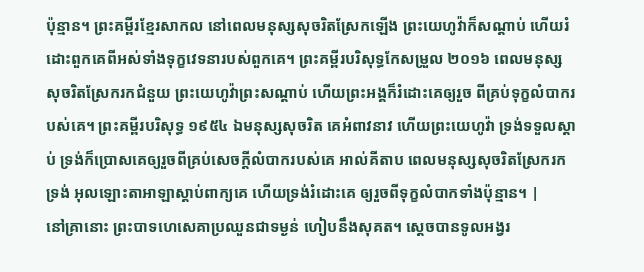ប៉ុន្មាន។ ព្រះគម្ពីរខ្មែរសាកល នៅពេលមនុស្សសុចរិតស្រែកឡើង ព្រះយេហូវ៉ាក៏សណ្ដាប់ ហើយរំដោះពួកគេពីអស់ទាំងទុក្ខវេទនារបស់ពួកគេ។ ព្រះគម្ពីរបរិសុទ្ធកែសម្រួល ២០១៦ ពេលមនុស្សសុចរិតស្រែករកជំនួយ ព្រះយេហូវ៉ាព្រះសណ្ដាប់ ហើយព្រះអង្គក៏រំដោះគេឲ្យរួច ពីគ្រប់ទុក្ខលំបាករបស់គេ។ ព្រះគម្ពីរបរិសុទ្ធ ១៩៥៤ ឯមនុស្សសុចរិត គេអំពាវនាវ ហើយព្រះយេហូវ៉ា ទ្រង់ទទួលស្តាប់ ទ្រង់ក៏ប្រោសគេឲ្យរួចពីគ្រប់សេចក្ដីលំបាករបស់គេ អាល់គីតាប ពេលមនុស្សសុចរិតស្រែករកទ្រង់ អុលឡោះតាអាឡាស្តាប់ពាក្យគេ ហើយទ្រង់រំដោះគេ ឲ្យរួចពីទុក្ខលំបាកទាំងប៉ុន្មាន។ |
នៅគ្រានោះ ព្រះបាទហេសេគាប្រឈួនជាទម្ងន់ ហៀបនឹងសុគត។ ស្ដេចបានទូលអង្វរ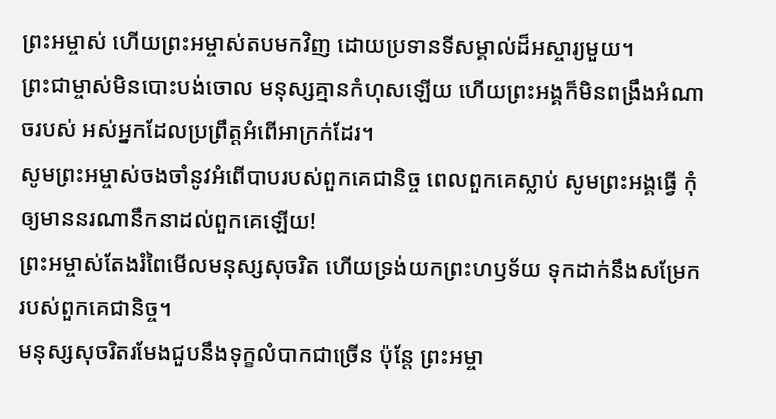ព្រះអម្ចាស់ ហើយព្រះអម្ចាស់តបមកវិញ ដោយប្រទានទីសម្គាល់ដ៏អស្ចារ្យមួយ។
ព្រះជាម្ចាស់មិនបោះបង់ចោល មនុស្សគ្មានកំហុសឡើយ ហើយព្រះអង្គក៏មិនពង្រឹងអំណាចរបស់ អស់អ្នកដែលប្រព្រឹត្តអំពើអាក្រក់ដែរ។
សូមព្រះអម្ចាស់ចងចាំនូវអំពើបាបរបស់ពួកគេជានិច្ច ពេលពួកគេស្លាប់ សូមព្រះអង្គធ្វើ កុំឲ្យមាននរណានឹកនាដល់ពួកគេឡើយ!
ព្រះអម្ចាស់តែងរំពៃមើលមនុស្សសុចរិត ហើយទ្រង់យកព្រះហឫទ័យ ទុកដាក់នឹងសម្រែករបស់ពួកគេជានិច្ច។
មនុស្សសុចរិតរមែងជួបនឹងទុក្ខលំបាកជាច្រើន ប៉ុន្តែ ព្រះអម្ចា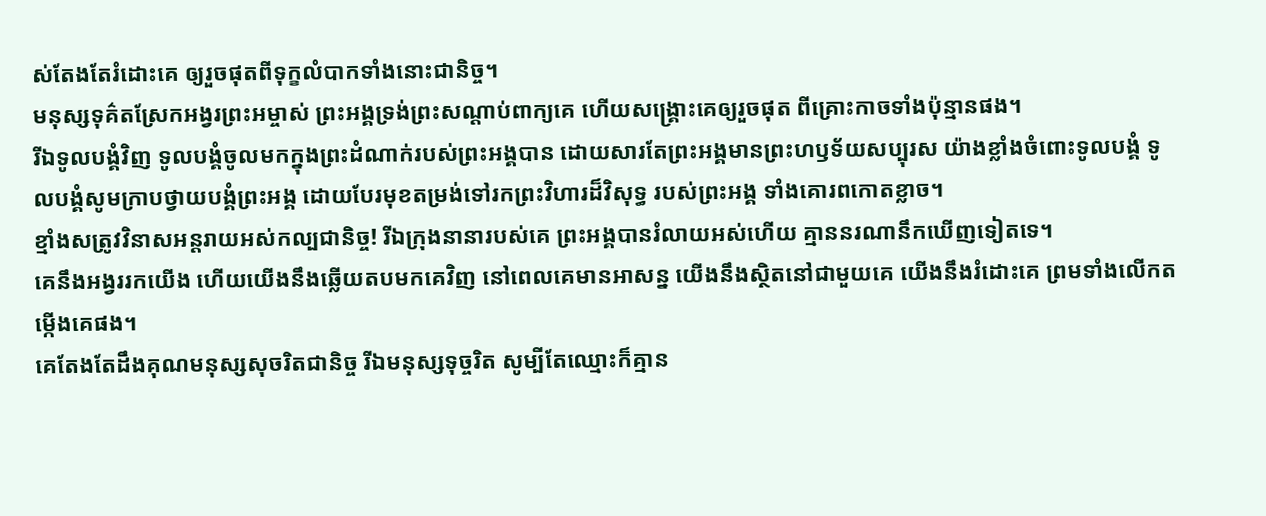ស់តែងតែរំដោះគេ ឲ្យរួចផុតពីទុក្ខលំបាកទាំងនោះជានិច្ច។
មនុស្សទុគ៌តស្រែកអង្វរព្រះអម្ចាស់ ព្រះអង្គទ្រង់ព្រះសណ្ដាប់ពាក្យគេ ហើយសង្គ្រោះគេឲ្យរួចផុត ពីគ្រោះកាចទាំងប៉ុន្មានផង។
រីឯទូលបង្គំវិញ ទូលបង្គំចូលមកក្នុងព្រះដំណាក់របស់ព្រះអង្គបាន ដោយសារតែព្រះអង្គមានព្រះហឫទ័យសប្បុរស យ៉ាងខ្លាំងចំពោះទូលបង្គំ ទូលបង្គំសូមក្រាបថ្វាយបង្គំព្រះអង្គ ដោយបែរមុខតម្រង់ទៅរកព្រះវិហារដ៏វិសុទ្ធ របស់ព្រះអង្គ ទាំងគោរពកោតខ្លាច។
ខ្មាំងសត្រូវវិនាសអន្តរាយអស់កល្បជានិច្ច! រីឯក្រុងនានារបស់គេ ព្រះអង្គបានរំលាយអស់ហើយ គ្មាននរណានឹកឃើញទៀតទេ។
គេនឹងអង្វររកយើង ហើយយើងនឹងឆ្លើយតបមកគេវិញ នៅពេលគេមានអាសន្ន យើងនឹងស្ថិតនៅជាមួយគេ យើងនឹងរំដោះគេ ព្រមទាំងលើកតម្កើងគេផង។
គេតែងតែដឹងគុណមនុស្សសុចរិតជានិច្ច រីឯមនុស្សទុច្ចរិត សូម្បីតែឈ្មោះក៏គ្មាន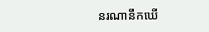នរណានឹកឃើ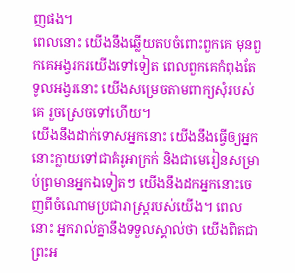ញផង។
ពេលនោះ យើងនឹងឆ្លើយតបចំពោះពួកគេ មុនពួកគេអង្វរករយើងទៅទៀត ពេលពួកគេកំពុងតែទូលអង្វរនោះ យើងសម្រេចតាមពាក្យសុំរបស់គេ រួចស្រេចទៅហើយ។
យើងនឹងដាក់ទោសអ្នកនោះ យើងនឹងធ្វើឲ្យអ្នកនោះក្លាយទៅជាគំរូអាក្រក់ និងជាមេរៀនសម្រាប់ព្រមានអ្នកឯទៀតៗ យើងនឹងដកអ្នកនោះចេញពីចំណោមប្រជារាស្ត្ររបស់យើង។ ពេលនោះ អ្នករាល់គ្នានឹងទទួលស្គាល់ថា យើងពិតជាព្រះអ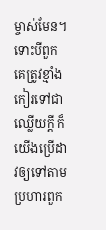ម្ចាស់មែន។
ទោះបីពួកគេត្រូវខ្មាំងកៀរទៅជាឈ្លើយក្ដី ក៏យើងប្រើដាវឲ្យទៅតាមប្រហារពួក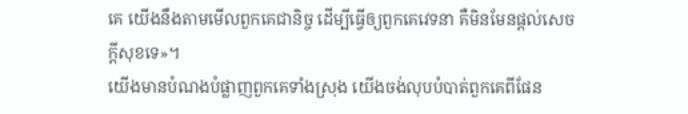គេ យើងនឹងតាមមើលពួកគេជានិច្ច ដើម្បីធ្វើឲ្យពួកគេវេទនា គឺមិនមែនផ្ដល់សេចក្ដីសុខទេ»។
យើងមានបំណងបំផ្លាញពួកគេទាំងស្រុង យើងចង់លុបបំបាត់ពួកគេពីផែន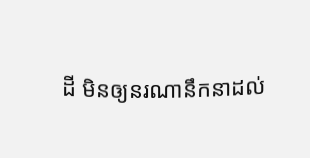ដី មិនឲ្យនរណានឹកនាដល់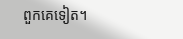ពួកគេទៀត។